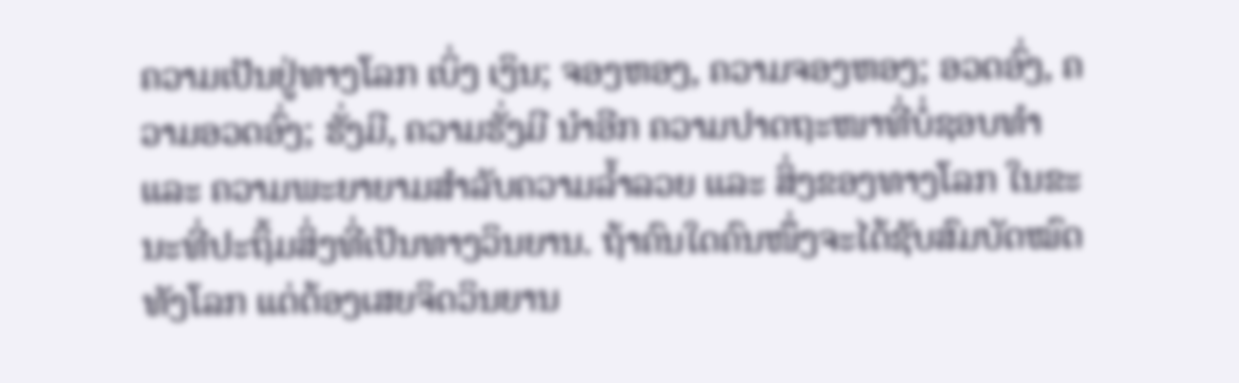ຄວາມເປັນຢູ່ທາງໂລກ ເບິ່ງ ເງິນ; ຈອງຫອງ, ຄວາມຈອງຫອງ; ອວດອົ່ງ, ຄວາມອວດອົ່ງ; ຮັ່ງມີ, ຄວາມຮັ່ງມີ ນຳອີກ ຄວາມປາດຖະໜາທີ່ບໍ່ຊອບທຳ ແລະ ຄວາມພະຍາຍາມສຳລັບຄວາມລ້ຳລວຍ ແລະ ສິ່ງຂອງທາງໂລກ ໃນຂະນະທີ່ປະຖິ້ມສິ່ງທີ່ເປັນທາງວິນຍານ. ຖ້າຄົນໃດຄົນໜຶ່ງຈະໄດ້ຊັບສົມບັດໝົດທັງໂລກ ແຕ່ຕ້ອງເສຍຈິດວິນຍານ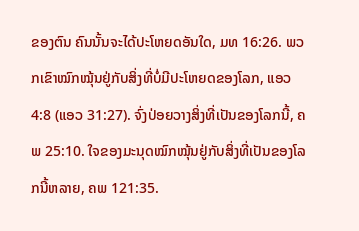ຂອງຕົນ ຄົນນັ້ນຈະໄດ້ປະໂຫຍດອັນໃດ, ມທ 16:26. ພວກເຂົາໝົກໝຸ້ນຢູ່ກັບສິ່ງທີ່ບໍ່ມີປະໂຫຍດຂອງໂລກ, ແອວ 4:8 (ແອວ 31:27). ຈົ່ງປ່ອຍວາງສິ່ງທີ່ເປັນຂອງໂລກນີ້, ຄພ 25:10. ໃຈຂອງມະນຸດໝົກໝຸ້ນຢູ່ກັບສິ່ງທີ່ເປັນຂອງໂລກນີ້ຫລາຍ, ຄພ 121:35.